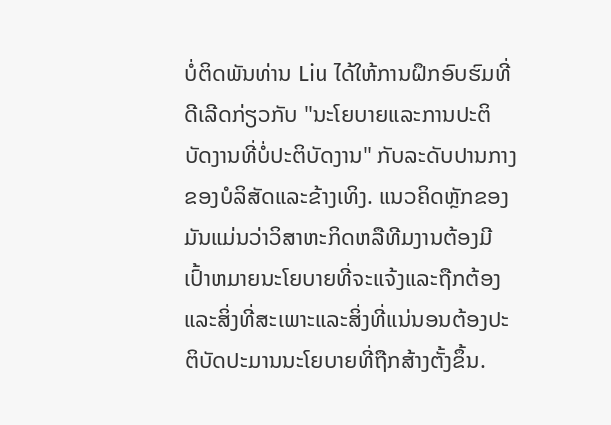ບໍ່ຕິດພັນທ່ານ Liu ໄດ້ໃຫ້ການຝຶກອົບຮົມທີ່ດີເລີດກ່ຽວກັບ "ນະໂຍບາຍແລະການປະຕິບັດງານທີ່ບໍ່ປະຕິບັດງານ" ກັບລະດັບປານກາງຂອງບໍລິສັດແລະຂ້າງເທິງ. ແນວຄິດຫຼັກຂອງມັນແມ່ນວ່າວິສາຫະກິດຫລືທີມງານຕ້ອງມີເປົ້າຫມາຍນະໂຍບາຍທີ່ຈະແຈ້ງແລະຖືກຕ້ອງແລະສິ່ງທີ່ສະເພາະແລະສິ່ງທີ່ແນ່ນອນຕ້ອງປະຕິບັດປະມານນະໂຍບາຍທີ່ຖືກສ້າງຕັ້ງຂຶ້ນ.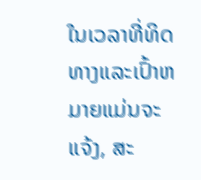ໃນເວລາທີ່ທິດທາງແລະເປົ້າຫມາຍແມ່ນຈະແຈ້ງ, ສະ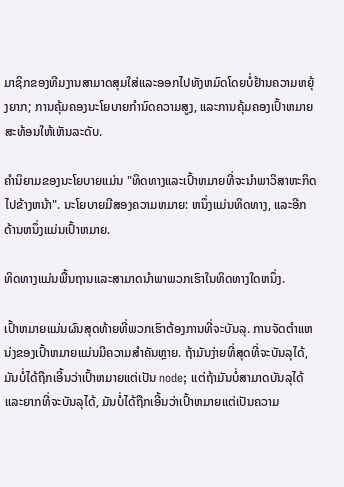ມາຊິກຂອງທີມງານສາມາດສຸມໃສ່ແລະອອກໄປທັງຫມົດໂດຍບໍ່ຢ້ານຄວາມຫຍຸ້ງຍາກ; ການຄຸ້ມຄອງນະໂຍບາຍກໍານົດຄວາມສູງ, ແລະການຄຸ້ມຄອງເປົ້າຫມາຍສະທ້ອນໃຫ້ເຫັນລະດັບ.

ຄໍານິຍາມຂອງນະໂຍບາຍແມ່ນ "ທິດທາງແລະເປົ້າຫມາຍທີ່ຈະນໍາພາວິສາຫະກິດໄປຂ້າງຫນ້າ". ນະໂຍບາຍມີສອງຄວາມຫມາຍ: ຫນຶ່ງແມ່ນທິດທາງ, ແລະອີກດ້ານຫນຶ່ງແມ່ນເປົ້າຫມາຍ.

ທິດທາງແມ່ນພື້ນຖານແລະສາມາດນໍາພາພວກເຮົາໃນທິດທາງໃດຫນຶ່ງ.

ເປົ້າຫມາຍແມ່ນຜົນສຸດທ້າຍທີ່ພວກເຮົາຕ້ອງການທີ່ຈະບັນລຸ. ການຈັດຕໍາແຫນ່ງຂອງເປົ້າຫມາຍແມ່ນມີຄວາມສໍາຄັນຫຼາຍ. ຖ້າມັນງ່າຍທີ່ສຸດທີ່ຈະບັນລຸໄດ້, ມັນບໍ່ໄດ້ຖືກເອີ້ນວ່າເປົ້າຫມາຍແຕ່ເປັນ node; ແຕ່ຖ້າມັນບໍ່ສາມາດບັນລຸໄດ້ແລະຍາກທີ່ຈະບັນລຸໄດ້, ມັນບໍ່ໄດ້ຖືກເອີ້ນວ່າເປົ້າຫມາຍແຕ່ເປັນຄວາມ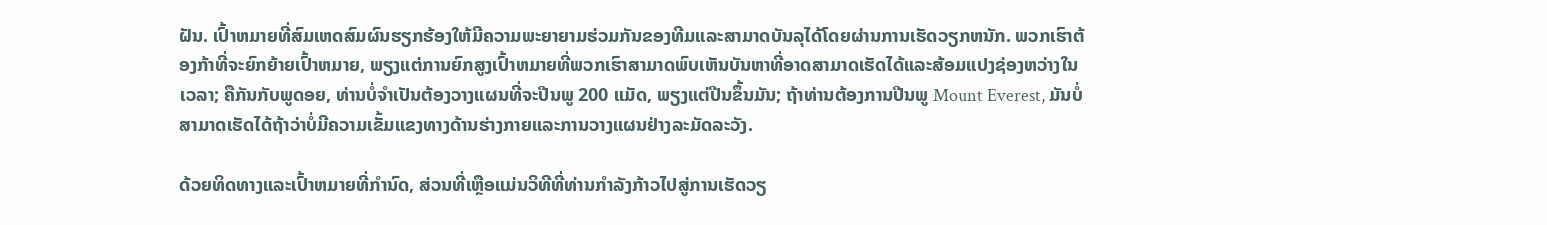ຝັນ. ເປົ້າຫມາຍທີ່ສົມເຫດສົມຜົນຮຽກຮ້ອງໃຫ້ມີຄວາມພະຍາຍາມຮ່ວມກັນຂອງທີມແລະສາມາດບັນລຸໄດ້ໂດຍຜ່ານການເຮັດວຽກຫນັກ. ພວກເຮົາຕ້ອງກ້າທີ່ຈະຍົກຍ້າຍເປົ້າຫມາຍ, ພຽງແຕ່ການຍົກສູງເປົ້າຫມາຍທີ່ພວກເຮົາສາມາດພົບເຫັນບັນຫາທີ່ອາດສາມາດເຮັດໄດ້ແລະສ້ອມແປງຊ່ອງຫວ່າງໃນເວລາ; ຄືກັນກັບພູດອຍ, ທ່ານບໍ່ຈໍາເປັນຕ້ອງວາງແຜນທີ່ຈະປີນພູ 200 ແມັດ, ພຽງແຕ່ປີນຂຶ້ນມັນ; ຖ້າທ່ານຕ້ອງການປີນພູ Mount Everest, ມັນບໍ່ສາມາດເຮັດໄດ້ຖ້າວ່າບໍ່ມີຄວາມເຂັ້ມແຂງທາງດ້ານຮ່າງກາຍແລະການວາງແຜນຢ່າງລະມັດລະວັງ.

ດ້ວຍທິດທາງແລະເປົ້າຫມາຍທີ່ກໍານົດ, ສ່ວນທີ່ເຫຼືອແມ່ນວິທີທີ່ທ່ານກໍາລັງກ້າວໄປສູ່ການເຮັດວຽ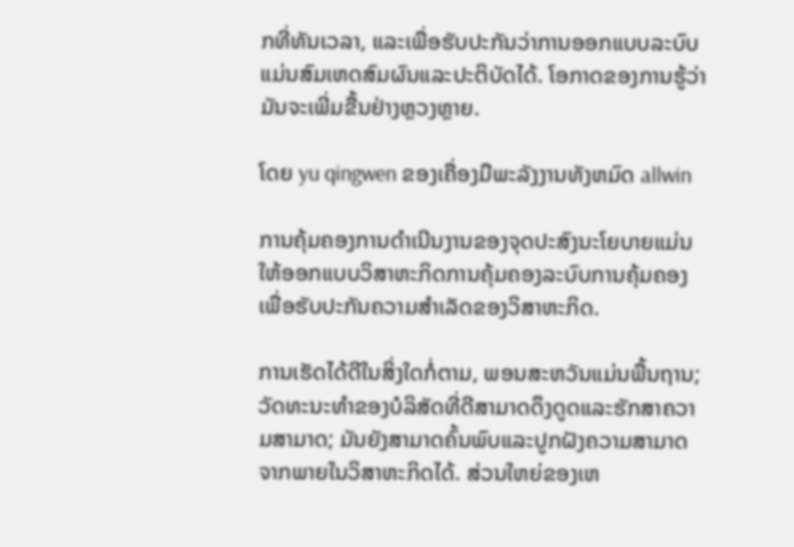ກທີ່ທັນເວລາ, ແລະເພື່ອຮັບປະກັນວ່າການອອກແບບລະບົບແມ່ນສົມເຫດສົມຜົນແລະປະຕິບັດໄດ້. ໂອກາດຂອງການຮູ້ວ່າມັນຈະເພີ່ມຂື້ນຢ່າງຫຼວງຫຼາຍ.

ໂດຍ yu qingwen ຂອງເຄື່ອງມືພະລັງງານທັງຫມົດ allwin

ການຄຸ້ມຄອງການດໍາເນີນງານຂອງຈຸດປະສົງນະໂຍບາຍແມ່ນໃຫ້ອອກແບບວິສາຫະກິດການຄຸ້ມຄອງລະບົບການຄຸ້ມຄອງເພື່ອຮັບປະກັນຄວາມສໍາເລັດຂອງວິສາຫະກິດ.

ການເຮັດໄດ້ດີໃນສິ່ງໃດກໍ່ຕາມ, ພອນສະຫວັນແມ່ນພື້ນຖານ; ວັດທະນະທໍາຂອງບໍລິສັດທີ່ດີສາມາດດຶງດູດແລະຮັກສາຄວາມສາມາດ; ມັນຍັງສາມາດຄົ້ນພົບແລະປູກຝັງຄວາມສາມາດຈາກພາຍໃນວິສາຫະກິດໄດ້. ສ່ວນໃຫຍ່ຂອງເຫ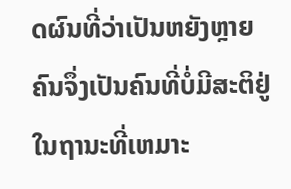ດຜົນທີ່ວ່າເປັນຫຍັງຫຼາຍຄົນຈຶ່ງເປັນຄົນທີ່ບໍ່ມີສະຕິຢູ່ໃນຖານະທີ່ເຫມາະ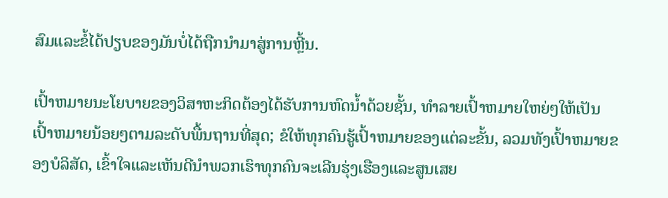ສົມແລະຂໍ້ໄດ້ປຽບຂອງມັນບໍ່ໄດ້ຖືກນໍາມາສູ່ການຫຼີ້ນ.

ເປົ້າຫມາຍນະໂຍບາຍຂອງວິສາຫະກິດຕ້ອງໄດ້ຮັບການຫົດນ້ຳດ້ວຍຊັ້ນ, ທໍາລາຍເປົ້າຫມາຍໃຫຍ່ໆໃຫ້ເປັນເປົ້າຫມາຍນ້ອຍໆຕາມລະດັບພື້ນຖານທີ່ສຸດ; ຂໍໃຫ້ທຸກຄົນຮູ້ເປົ້າຫມາຍຂອງແຕ່ລະຂັ້ນ, ລວມທັງເປົ້າຫມາຍຂອງບໍລິສັດ, ເຂົ້າໃຈແລະເຫັນດີນໍາພວກເຮົາທຸກຄົນຈະເລີນຮຸ່ງເຮືອງແລະສູນເສຍ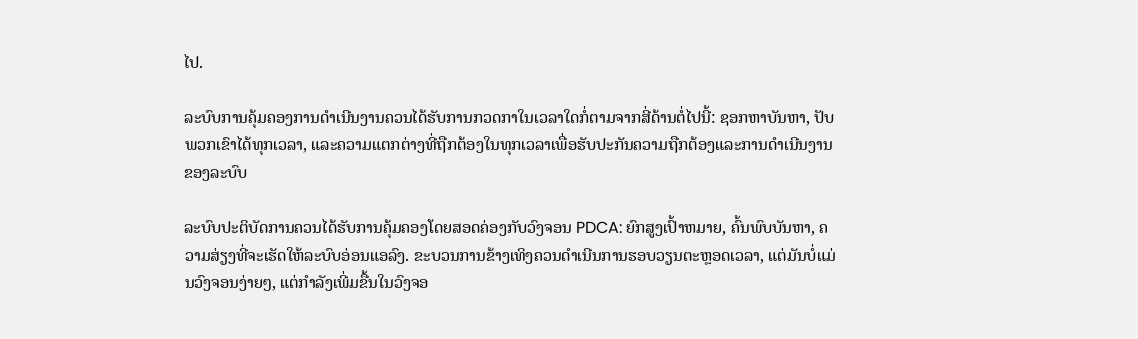ໄປ.

ລະບົບການຄຸ້ມຄອງການດໍາເນີນງານຄວນໄດ້ຮັບການກວດກາໃນເວລາໃດກໍ່ຕາມຈາກສີ່ດ້ານຕໍ່ໄປນີ້: ຊອກຫາບັນຫາ, ປັບພວກເຂົາໄດ້ທຸກເວລາ, ແລະຄວາມແຕກຕ່າງທີ່ຖືກຕ້ອງໃນທຸກເວລາເພື່ອຮັບປະກັນຄວາມຖືກຕ້ອງແລະການດໍາເນີນງານຂອງລະບົບ

ລະບົບປະຕິບັດການຄວນໄດ້ຮັບການຄຸ້ມຄອງໂດຍສອດຄ່ອງກັບວົງຈອນ PDCA: ຍົກສູງເປົ້າຫມາຍ, ຄົ້ນພົບບັນຫາ, ຄວາມສ່ຽງທີ່ຈະເຮັດໃຫ້ລະບົບອ່ອນແອລົງ. ຂະບວນການຂ້າງເທິງຄວນດໍາເນີນການຮອບວຽນຕະຫຼອດເວລາ, ແຕ່ມັນບໍ່ແມ່ນວົງຈອນງ່າຍໆ, ແຕ່ກໍາລັງເພີ່ມຂື້ນໃນວົງຈອ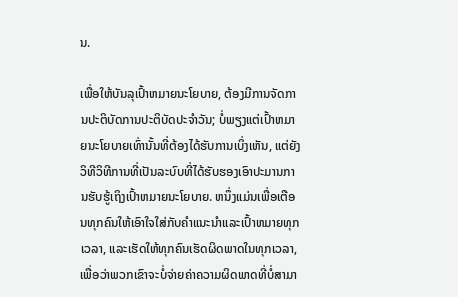ນ.

ເພື່ອໃຫ້ບັນລຸເປົ້າຫມາຍນະໂຍບາຍ, ຕ້ອງມີການຈັດການປະຕິບັດການປະຕິບັດປະຈໍາວັນ; ບໍ່ພຽງແຕ່ເປົ້າຫມາຍນະໂຍບາຍເທົ່ານັ້ນທີ່ຕ້ອງໄດ້ຮັບການເບິ່ງເຫັນ, ແຕ່ຍັງວິທີວິທີການທີ່ເປັນລະບົບທີ່ໄດ້ຮັບຮອງເອົາປະມານການຮັບຮູ້ເຖິງເປົ້າຫມາຍນະໂຍບາຍ. ຫນຶ່ງແມ່ນເພື່ອເຕືອນທຸກຄົນໃຫ້ເອົາໃຈໃສ່ກັບຄໍາແນະນໍາແລະເປົ້າຫມາຍທຸກເວລາ, ແລະເຮັດໃຫ້ທຸກຄົນເຮັດຜິດພາດໃນທຸກເວລາ, ເພື່ອວ່າພວກເຂົາຈະບໍ່ຈ່າຍຄ່າຄວາມຜິດພາດທີ່ບໍ່ສາມາ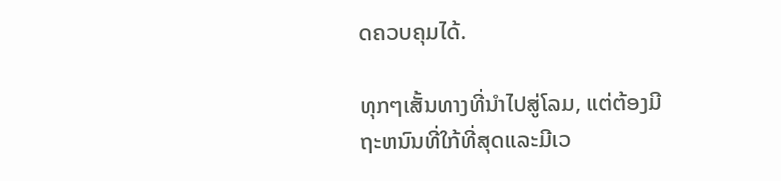ດຄວບຄຸມໄດ້.

ທຸກໆເສັ້ນທາງທີ່ນໍາໄປສູ່ໂລມ, ແຕ່ຕ້ອງມີຖະຫນົນທີ່ໃກ້ທີ່ສຸດແລະມີເວ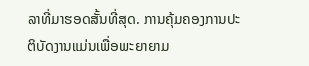ລາທີ່ມາຮອດສັ້ນທີ່ສຸດ. ການຄຸ້ມຄອງການປະຕິບັດງານແມ່ນເພື່ອພະຍາຍາມ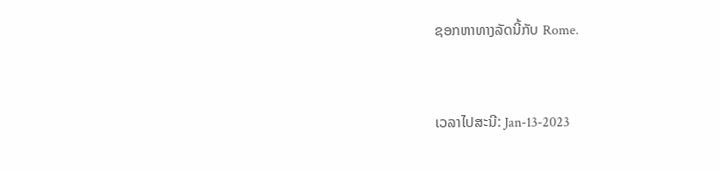ຊອກຫາທາງລັດນີ້ກັບ Rome.


ເວລາໄປສະນີ: Jan-13-2023